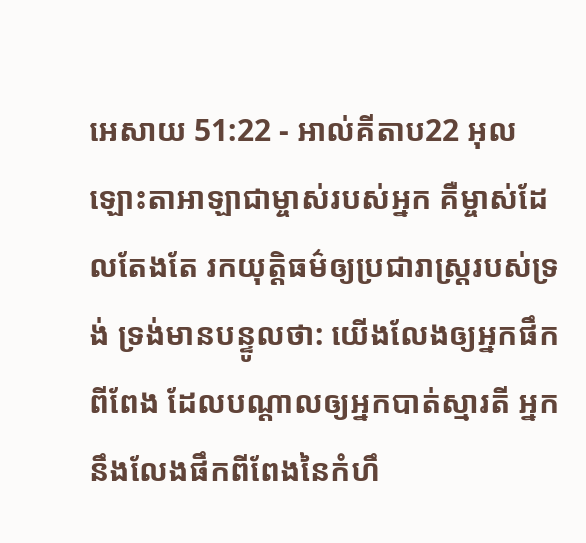អេសាយ 51:22 - អាល់គីតាប22 អុលឡោះតាអាឡាជាម្ចាស់របស់អ្នក គឺម្ចាស់ដែលតែងតែ រកយុត្តិធម៌ឲ្យប្រជារាស្ត្ររបស់ទ្រង់ ទ្រង់មានបន្ទូលថា: យើងលែងឲ្យអ្នកផឹកពីពែង ដែលបណ្ដាលឲ្យអ្នកបាត់ស្មារតី អ្នកនឹងលែងផឹកពីពែងនៃកំហឹ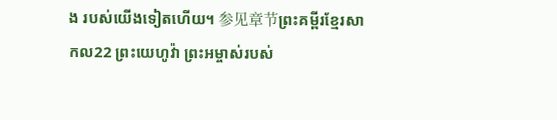ង របស់យើងទៀតហើយ។ 参见章节ព្រះគម្ពីរខ្មែរសាកល22 ព្រះយេហូវ៉ា ព្រះអម្ចាស់របស់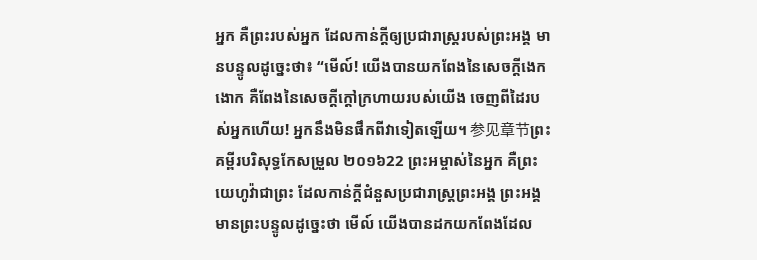អ្នក គឺព្រះរបស់អ្នក ដែលកាន់ក្ដីឲ្យប្រជារាស្ត្ររបស់ព្រះអង្គ មានបន្ទូលដូច្នេះថា៖ “មើល៍! យើងបានយកពែងនៃសេចក្ដីងេកងោក គឺពែងនៃសេចក្ដីក្ដៅក្រហាយរបស់យើង ចេញពីដៃរបស់អ្នកហើយ! អ្នកនឹងមិនផឹកពីវាទៀតឡើយ។ 参见章节ព្រះគម្ពីរបរិសុទ្ធកែសម្រួល ២០១៦22 ព្រះអម្ចាស់នៃអ្នក គឺព្រះយេហូវ៉ាជាព្រះ ដែលកាន់ក្តីជំនួសប្រជារាស្ត្រព្រះអង្គ ព្រះអង្គមានព្រះបន្ទូលដូច្នេះថា មើល៍ យើងបានដកយកពែងដែល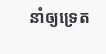នាំឲ្យទ្រេត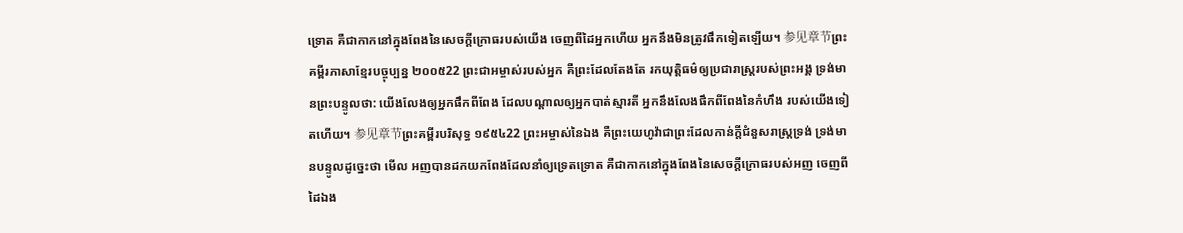ទ្រោត គឺជាកាកនៅក្នុងពែងនៃសេចក្ដីក្រោធរបស់យើង ចេញពីដៃអ្នកហើយ អ្នកនឹងមិនត្រូវផឹកទៀតឡើយ។ 参见章节ព្រះគម្ពីរភាសាខ្មែរបច្ចុប្បន្ន ២០០៥22 ព្រះជាអម្ចាស់របស់អ្នក គឺព្រះដែលតែងតែ រកយុត្តិធម៌ឲ្យប្រជារាស្ត្ររបស់ព្រះអង្គ ទ្រង់មានព្រះបន្ទូលថា: យើងលែងឲ្យអ្នកផឹកពីពែង ដែលបណ្ដាលឲ្យអ្នកបាត់ស្មារតី អ្នកនឹងលែងផឹកពីពែងនៃកំហឹង របស់យើងទៀតហើយ។ 参见章节ព្រះគម្ពីរបរិសុទ្ធ ១៩៥៤22 ព្រះអម្ចាស់នៃឯង គឺព្រះយេហូវ៉ាជាព្រះដែលកាន់ក្តីជំនួសរាស្ត្រទ្រង់ ទ្រង់មានបន្ទូលដូច្នេះថា មើល អញបានដកយកពែងដែលនាំឲ្យទ្រេតទ្រោត គឺជាកាកនៅក្នុងពែងនៃសេចក្ដីក្រោធរបស់អញ ចេញពីដៃឯង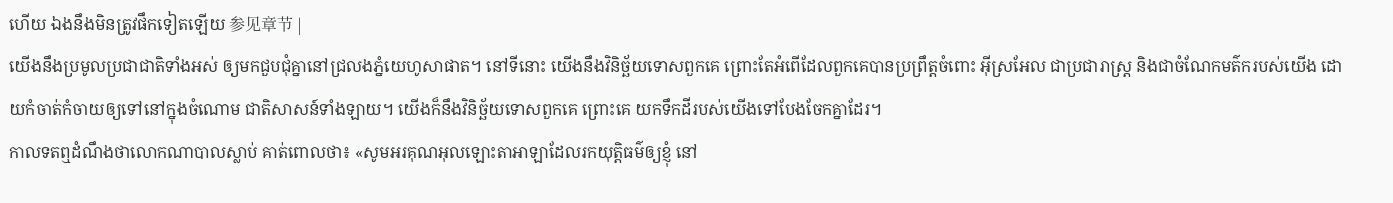ហើយ ឯងនឹងមិនត្រូវផឹកទៀតឡើយ 参见章节 |
យើងនឹងប្រមូលប្រជាជាតិទាំងអស់ ឲ្យមកជួបជុំគ្នានៅជ្រលងភ្នំយេហូសាផាត។ នៅទីនោះ យើងនឹងវិនិច្ឆ័យទោសពួកគេ ព្រោះតែអំពើដែលពួកគេបានប្រព្រឹត្តចំពោះ អ៊ីស្រអែល ជាប្រជារាស្ត្រ និងជាចំណែកមត៌ករបស់យើង ដោយកំចាត់កំចាយឲ្យទៅនៅក្នុងចំណោម ជាតិសាសន៍ទាំងឡាយ។ យើងក៏នឹងវិនិច្ឆ័យទោសពួកគេ ព្រោះគេ យកទឹកដីរបស់យើងទៅបែងចែកគ្នាដែរ។
កាលទតឮដំណឹងថាលោកណាបាលស្លាប់ គាត់ពោលថា៖ «សូមអរគុណអុលឡោះតាអាឡាដែលរកយុត្តិធម៌ឲ្យខ្ញុំ នៅ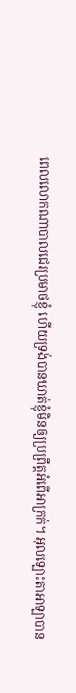ពេលលោកណាបាលជេរប្រមាថខ្ញុំ ហើយទ្រង់បានឃាត់ខ្ញុំមិនឲ្យប្រព្រឹត្តអំពើអាក្រក់។ អុលឡោះតាអាឡាបាន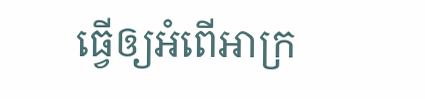ធ្វើឲ្យអំពើអាក្រ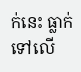ក់នេះ ធ្លាក់ទៅលើ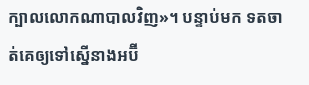ក្បាលលោកណាបាលវិញ»។ បន្ទាប់មក ទតចាត់គេឲ្យទៅស្នើនាងអប៊ី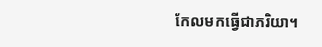កែលមកធ្វើជាភរិយា។